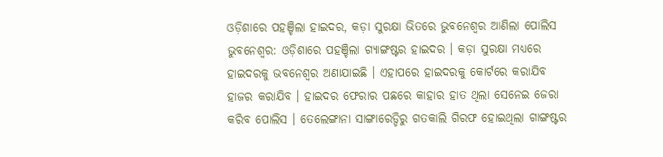ଓଡ଼ିଶାରେ ପହଞ୍ଚିଲା ହାଇଦର, କଡ଼ା ସୁରକ୍ଷା ଭିତରେ ଭୁବନେଶ୍ୱର ଆଣିଲା ପୋଲିସ
ଭୁବନେଶ୍ୱର: ଓଡ଼ିଶାରେ ପହଞ୍ଚିଲା ଗ୍ୟାଙ୍ଗଷ୍ଟର ହାଇଦର । କଡ଼ା ସୁରକ୍ଷା ମଧ୍ୟରେ ହାଇଦରକୁ ଭବନେଶ୍ୱର ଅଣାଯାଇଛି । ଏହାପରେ ହାଇଦରକୁ କୋର୍ଟରେ କରାଯିବ ହାଜର କରାଯିବ । ହାଇଦର ଫେରାର ପଛରେ କାହାର ହାତ ଥିଲା ସେନେଇ ଜେରା କରିବ ପୋଲିସ । ତେଲେଙ୍ଗାନା ସାଙ୍ଗାରେଡ୍ଡିରୁ ଗତକାଲି ଗିରଫ ହୋଇଥିଲା ଗାଙ୍ଗଷ୍ଟର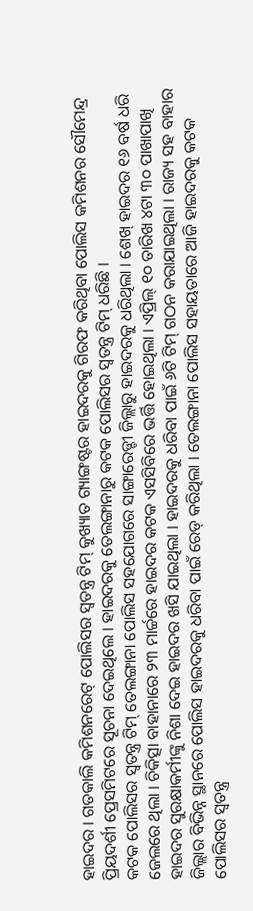ହାଇଦର । ଗତକାଲି କମିଶନରେଟ୍ ପୋଲିସର ସ୍ୱତନ୍ତ୍ର ଟିମ୍ କୁଖ୍ୟାତ ଗ୍ୟାଙ୍ଗଷ୍ଟର ହାଇଦରକୁ ଗିରଫ କରିଥିବା ପୋଲିସ କମିଶନର ସୌମେନ୍ଦ୍ର ପ୍ରିୟଦର୍ଶୀ ପ୍ରେସମିଟରେ ସୂଚନା ଦେଇଥିଲେ । ହାଇଦରକୁ ତେଲଙ୍ଗାନାରୁ କଟକ ପୋଲିସର ସ୍ୱତନ୍ତ୍ର ଟିମ୍ ଧରିଛି ।
କଟକ ପୋଲିସର ସ୍ୱତନ୍ତ୍ର ଟିମ୍ ତେଲଙ୍ଗାନା ପୋଲିସ ସହଯୋଗରେ ସାଙ୍ଗାରେଡ୍ଡୀ ଜିଲ୍ଲାରୁ ହାଇଦରକୁ ଧରିଥିଲା । ଶେଖ୍ ହାଇଦର ୧୬ ବର୍ଷ ଧରି ଜେଲରେ ଥିଲା । ଚିକିତ୍ସା ବାହାନାରେ ୨୩ ମାର୍ଚ୍ଚରେ ହାଇଦର କଟକ ଏସସିବିରେ ଭର୍ତ୍ତି ହୋଇଥିଲା । ଏପ୍ରିଲ୍ ୧୦ ତାରିଖ ୪ଟା ୩୦ ପାଖାପାଖି ହାଇଦର ସୁରକ୍ଷାକର୍ମୀଙ୍କୁ ନିଶା ଦେଇ ହାଇଦର ଖସି ଯାଇଥିଲା । ହାଇଦରକୁ ଧରିବା ପାଇଁ ୬ଟି ଟିମ୍ ଗଠନ କରାଯାଇଥିଲା । ରାଜ୍ୟ ସହ ବାହାର ଜିଲ୍ଲାର ବିଭିନ୍ନ ସ୍ଥାନରେ ପୋଲିସ ହାଇଦରକୁ ଧରିବା ପାଇଁ ରେଡ୍ କରିଥିଲା । ତେଲଙ୍ଗାନା ପୋଲିସ ସହାୟତାରେ ଆଜି ହାଇଦରକୁ କଟକ ପୋଲିସର ସ୍ୱତନ୍ତ୍ର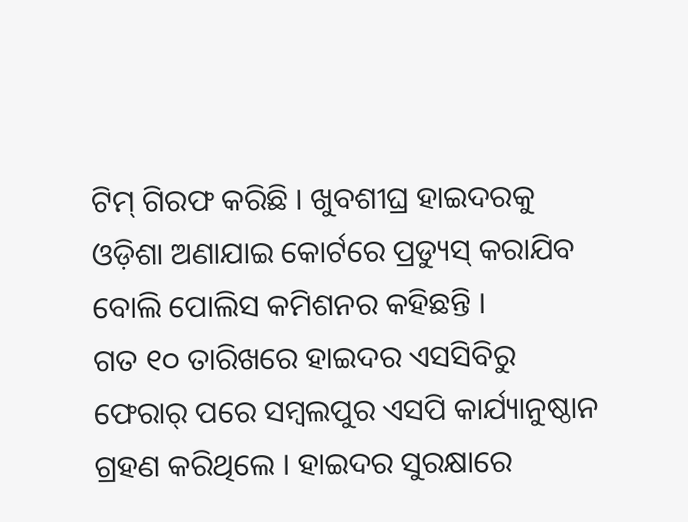ଟିମ୍ ଗିରଫ କରିଛି । ଖୁବଶୀଘ୍ର ହାଇଦରକୁ ଓଡ଼ିଶା ଅଣାଯାଇ କୋର୍ଟରେ ପ୍ରଡ୍ୟୁସ୍ କରାଯିବ ବୋଲି ପୋଲିସ କମିଶନର କହିଛନ୍ତି ।
ଗତ ୧୦ ତାରିଖରେ ହାଇଦର ଏସସିବିରୁ ଫେରାର୍ ପରେ ସମ୍ବଲପୁର ଏସପି କାର୍ଯ୍ୟାନୁଷ୍ଠାନ ଗ୍ରହଣ କରିଥିଲେ । ହାଇଦର ସୁରକ୍ଷାରେ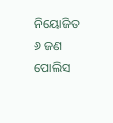ନିୟୋଜିତ ୬ ଜଣ ପୋଲିସ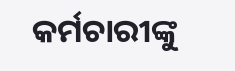କର୍ମଚାରୀଙ୍କୁ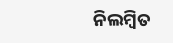ନିଲମ୍ବିତ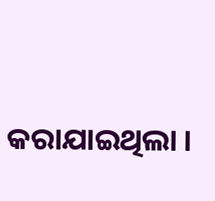କରାଯାଇଥିଲା ।